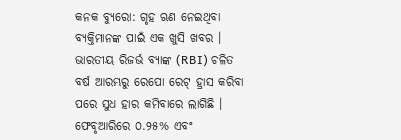କନକ ବ୍ୟୁରୋ: ଗୃହ ଋଣ ନେଇଥିବା ବ୍ୟକ୍ତିମାନଙ୍କ ପାଇଁ ଏକ ଖୁସି ଖବର । ଭାରତୀୟ ରିଜର୍ଭ ବ୍ୟାଙ୍କ (RBI) ଚଳିତ ବର୍ଷ ଆରମ୍ଭରୁ ରେପୋ ରେଟ୍ ହ୍ରାସ କରିବା ପରେ ସୁଧ ହାର କମିବାରେ ଲାଗିଛି । ଫେବୃଆରିରେ ୦.୨୫% ଏବଂ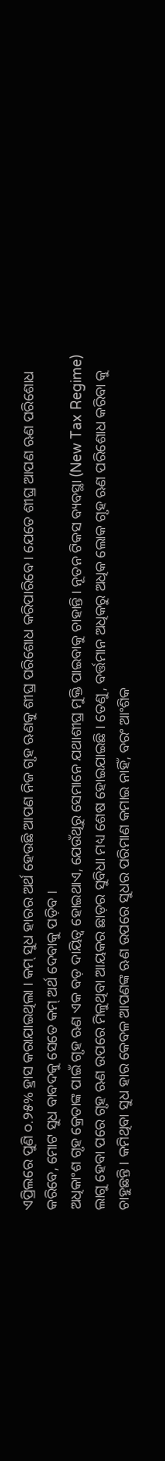ଏପ୍ରିଲରେ ପୁଣି ୦.୨୫% ହ୍ରାସ କରାଯାଇଥିଲା । କମ୍ ସୁଧ ହାରର ଅର୍ଥ ହେଉଛି ଆପଣ ନିଜ ଗୃହ ଋଣକୁ ଶୀଘ୍ର ପରିଶୋଧ କରିପାରିବେ । ଯେତେ ଶୀଘ୍ର ଆପଣ ଋଣ ପରିଶୋଧ କରିବେ, ମୋଟ ସୁଧ ବାବଦକୁ ସେତେ କମ୍ ଅର୍ଥ ଦେବାକୁ ପଡ଼ିବ ।
ଅଧିକାଂଶ ଗୃହ କ୍ରେତାଙ୍କ ପାଇଁ ଗୃହ ଋଣ ଏକ ବଡ଼ ଦାୟିତ୍ୱ ହୋଇଥାଏ, ଯେଉଁଥିରୁ ସେମାନେ ଯଥାଶୀଘ୍ର ମୁକ୍ତି ପାଇବାକୁ ଚାହାନ୍ତି । ନୂତନ ଟିକସ ବ୍ୟବସ୍ଥା (New Tax Regime) ଲାଗୁ ହେବା ପରେ ଗୃହ ଋଣ ଉପରେ ମିଳୁଥିବା ଆୟକର ଛାଡ଼ର ସୁବିଧା ମଧ୍ୟ ଶେଷ ହୋଇଯାଇଛି । ତେଣୁ, ବର୍ତ୍ତମାନ ଅଧିକରୁ ଅଧିକ ଲୋକ ଗୃହ ଋଣ ପରିଶୋଧ କରିବା କୁ ଚାହୁଛନ୍ତି । କମିଥିବା ସୁଧ ହାର କେବଳ ଆପଣଙ୍କ ଋଣ ଉପରେ ସୁଧର ପରିମାଣ କମାଇ ନାହିଁ, ବରଂ ଆଂଶିକ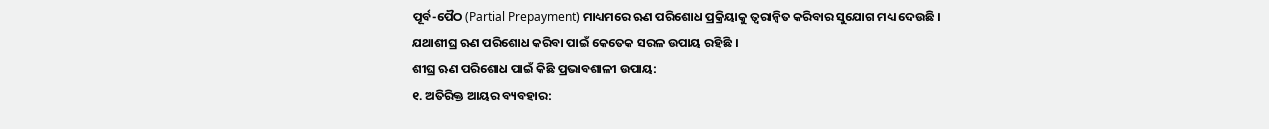ପୂର୍ବ-ପୈଠ (Partial Prepayment) ମାଧ୍ୟମରେ ଋଣ ପରିଶୋଧ ପ୍ରକ୍ରିୟାକୁ ତ୍ୱରାନ୍ୱିତ କରିବାର ସୁଯୋଗ ମଧ୍ୟ ଦେଉଛି । ଯଥାଶୀଘ୍ର ଋଣ ପରିଶୋଧ କରିବା ପାଇଁ କେତେକ ସରଳ ଉପାୟ ରହିଛି ।
ଶୀଘ୍ର ଋଣ ପରିଶୋଧ ପାଇଁ କିଛି ପ୍ରଭାବଶାଳୀ ଉପାୟ:
୧. ଅତିରିକ୍ତ ଆୟର ବ୍ୟବହାର: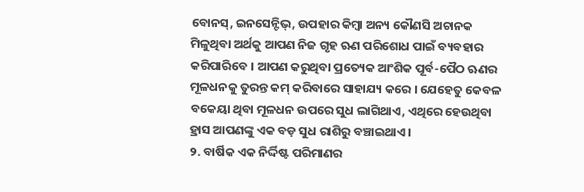ବୋନସ୍, ଇନସେନ୍ଟିଭ୍, ଉପହାର କିମ୍ବା ଅନ୍ୟ କୌଣସି ଅଚାନକ ମିଳୁଥିବା ଅର୍ଥକୁ ଆପଣ ନିଜ ଗୃହ ଋଣ ପରିଶୋଧ ପାଇଁ ବ୍ୟବହାର କରିପାରିବେ । ଆପଣ କରୁଥିବା ପ୍ରତ୍ୟେକ ଆଂଶିକ ପୂର୍ବ-ପୈଠ ଋଣର ମୂଳଧନକୁ ତୁରନ୍ତ କମ୍ କରିବାରେ ସାହାଯ୍ୟ କରେ । ଯେହେତୁ କେବଳ ବକେୟା ଥିବା ମୂଳଧନ ଉପରେ ସୁଧ ଲାଗିଥାଏ, ଏଥିରେ ହେଉଥିବା ହ୍ରାସ ଆପଣଙ୍କୁ ଏକ ବଡ଼ ସୁଧ ରାଶିରୁ ବଞ୍ଚାଇଥାଏ ।
୨. ବାର୍ଷିକ ଏକ ନିର୍ଦ୍ଦିଷ୍ଟ ପରିମାଣର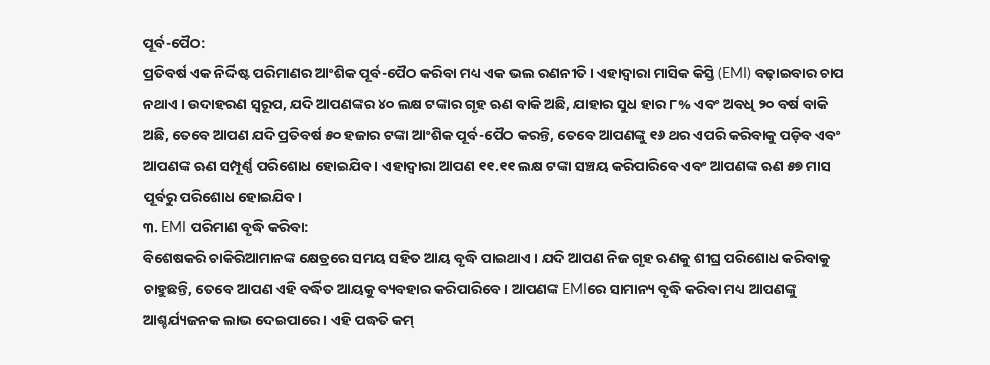ପୂର୍ବ-ପୈଠ:
ପ୍ରତିବର୍ଷ ଏକ ନିର୍ଦ୍ଦିଷ୍ଟ ପରିମାଣର ଆଂଶିକ ପୂର୍ବ-ପୈଠ କରିବା ମଧ୍ୟ ଏକ ଭଲ ରଣନୀତି । ଏହାଦ୍ୱାରା ମାସିକ କିସ୍ତି (EMI) ବଢ଼ାଇବାର ଚାପ ନଥାଏ । ଉଦାହରଣ ସ୍ୱରୂପ, ଯଦି ଆପଣଙ୍କର ୪୦ ଲକ୍ଷ ଟଙ୍କାର ଗୃହ ଋଣ ବାକି ଅଛି, ଯାହାର ସୁଧ ହାର ୮% ଏବଂ ଅବଧି ୨୦ ବର୍ଷ ବାକି ଅଛି, ତେବେ ଆପଣ ଯଦି ପ୍ରତିବର୍ଷ ୫୦ ହଜାର ଟଙ୍କା ଆଂଶିକ ପୂର୍ବ-ପୈଠ କରନ୍ତି, ତେବେ ଆପଣଙ୍କୁ ୧୬ ଥର ଏପରି କରିବାକୁ ପଡ଼ିବ ଏବଂ ଆପଣଙ୍କ ଋଣ ସମ୍ପୂର୍ଣ୍ଣ ପରିଶୋଧ ହୋଇଯିବ । ଏହାଦ୍ୱାରା ଆପଣ ୧୧.୧୧ ଲକ୍ଷ ଟଙ୍କା ସଞ୍ଚୟ କରିପାରିବେ ଏବଂ ଆପଣଙ୍କ ଋଣ ୫୭ ମାସ ପୂର୍ବରୁ ପରିଶୋଧ ହୋଇଯିବ।
୩. EMI ପରିମାଣ ବୃଦ୍ଧି କରିବା:
ବିଶେଷକରି ଚାକିରିଆମାନଙ୍କ କ୍ଷେତ୍ରରେ ସମୟ ସହିତ ଆୟ ବୃଦ୍ଧି ପାଇଥାଏ । ଯଦି ଆପଣ ନିଜ ଗୃହ ଋଣକୁ ଶୀଘ୍ର ପରିଶୋଧ କରିବାକୁ ଚାହୁଛନ୍ତି, ତେବେ ଆପଣ ଏହି ବର୍ଦ୍ଧିତ ଆୟକୁ ବ୍ୟବହାର କରିପାରିବେ । ଆପଣଙ୍କ EMIରେ ସାମାନ୍ୟ ବୃଦ୍ଧି କରିବା ମଧ୍ୟ ଆପଣଙ୍କୁ ଆଶ୍ଚର୍ଯ୍ୟଜନକ ଲାଭ ଦେଇପାରେ । ଏହି ପଦ୍ଧତି କମ୍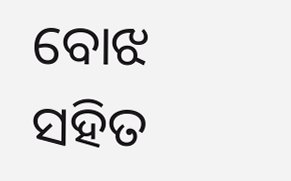ବୋଝ ସହିତ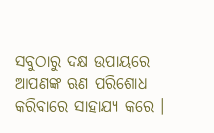ସବୁଠାରୁ ଦକ୍ଷ ଉପାୟରେ ଆପଣଙ୍କ ଋଣ ପରିଶୋଧ କରିବାରେ ସାହାଯ୍ୟ କରେ ।